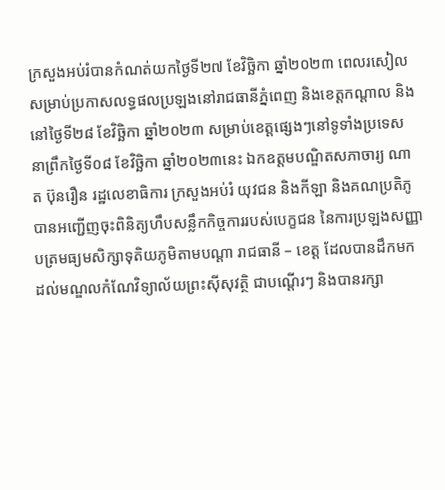ក្រសួងអប់រំបានកំណត់យកថ្ងៃទី២៧ ខែវិច្ឆិកា ឆ្នាំ២០២៣ ពេលរសៀល សម្រាប់ប្រកាសលទ្ធផលប្រឡងនៅរាជធានីភ្នំពេញ និងខេត្តកណ្តាល និងនៅថ្ងៃទី២៨ ខែវិច្ឆិកា ឆ្នាំ២០២៣ សម្រាប់ខេត្តផ្សេងៗនៅទូទាំងប្រទេស
នាព្រឹកថ្ងៃទី០៨ ខែវិច្ឆិកា ឆ្នាំ២០២៣នេះ ឯកឧត្តមបណ្ឌិតសភាចារ្យ ណាត ប៊ុនរឿន រដ្ឋលេខាធិការ ក្រសួងអប់រំ យុវជន និងកីឡា និងគណប្រតិភូ បានអញ្ជើញចុះពិនិត្យហឹបសន្លឹកកិច្ចការរបស់បេក្ខជន នៃការប្រឡងសញ្ញាបត្រមធ្យមសិក្សាទុតិយភូមិតាមបណ្ដា រាជធានី – ខេត្ត ដែលបានដឹកមកដល់មណ្ឌលកំណែវិទ្យាល័យព្រះស៊ីសុវត្ថិ ជាបណ្ដើរៗ និងបានរក្សា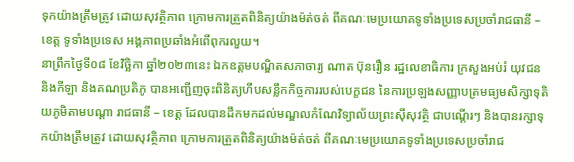ទុកយ៉ាងត្រឹមត្រូវ ដោយសុវត្ថិភាព ក្រោមការត្រួតពិនិត្យយ៉ាងម៉ត់ចត់ ពីគណៈមេប្រយោគទូទាំងប្រទេសប្រចាំរាជធានី – ខេត្ត ទូទាំងប្រទេស អង្គភាពប្រឆាំងអំពើពុករលួយ។
នាព្រឹកថ្ងៃទី០៨ ខែវិច្ឆិកា ឆ្នាំ២០២៣នេះ ឯកឧត្តមបណ្ឌិតសភាចារ្យ ណាត ប៊ុនរឿន រដ្ឋលេខាធិការ ក្រសួងអប់រំ យុវជន និងកីឡា និងគណប្រតិភូ បានអញ្ជើញចុះពិនិត្យហឹបសន្លឹកកិច្ចការរបស់បេក្ខជន នៃការប្រឡងសញ្ញាបត្រមធ្យមសិក្សាទុតិយភូមិតាមបណ្ដា រាជធានី – ខេត្ត ដែលបានដឹកមកដល់មណ្ឌលកំណែវិទ្យាល័យព្រះស៊ីសុវត្ថិ ជាបណ្ដើរៗ និងបានរក្សាទុកយ៉ាងត្រឹមត្រូវ ដោយសុវត្ថិភាព ក្រោមការត្រួតពិនិត្យយ៉ាងម៉ត់ចត់ ពីគណៈមេប្រយោគទូទាំងប្រទេសប្រចាំរាជ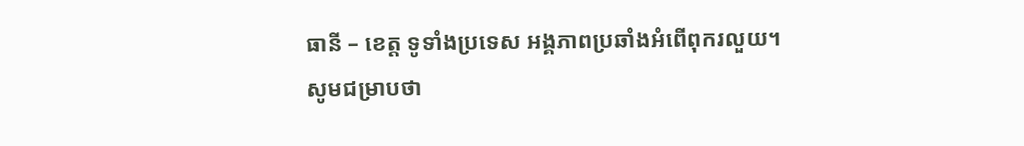ធានី – ខេត្ត ទូទាំងប្រទេស អង្គភាពប្រឆាំងអំពើពុករលួយ។
សូមជម្រាបថា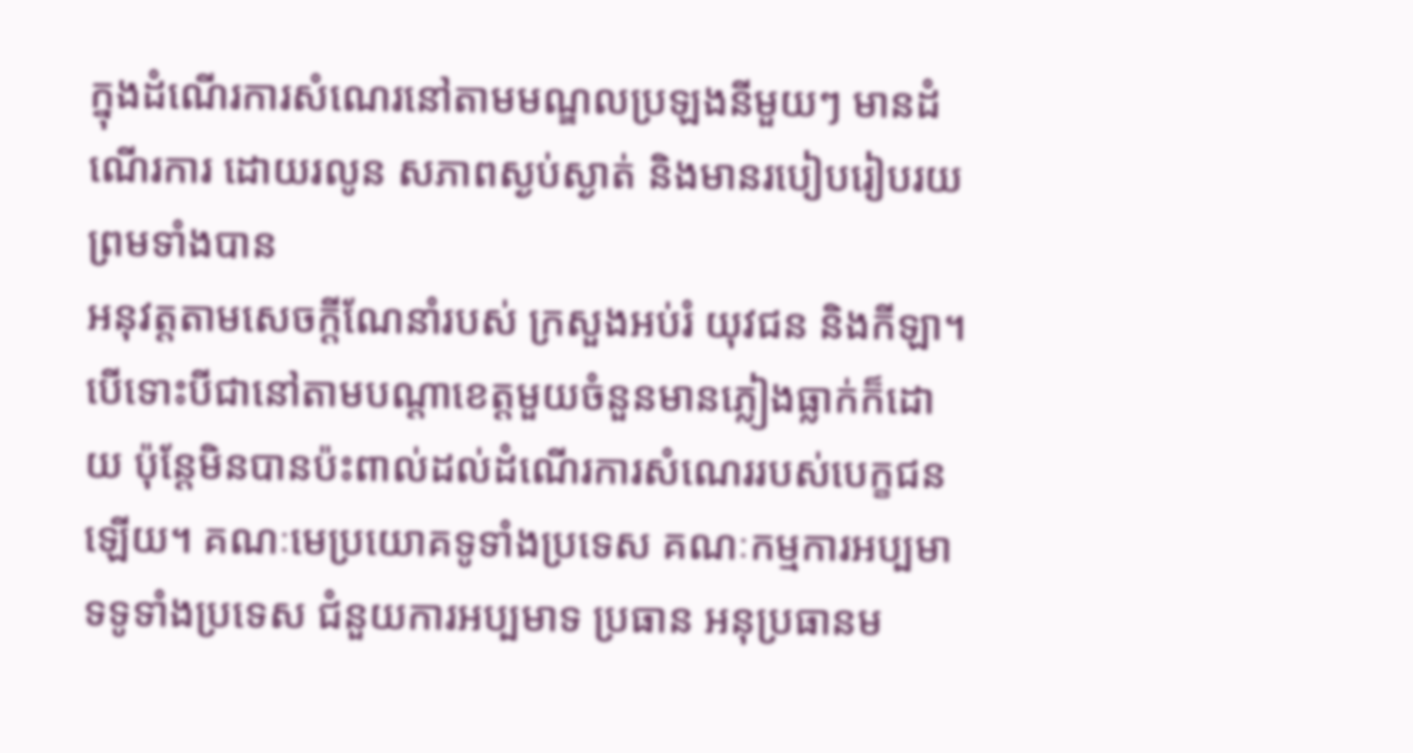ក្នុងដំណើរការសំណេរនៅតាមមណ្ឌលប្រឡងនីមួយៗ មានដំណើរការ ដោយរលូន សភាពស្ងប់ស្ងាត់ និងមានរបៀបរៀបរយ ព្រមទាំងបាន
អនុវត្តតាមសេចក្ដីណែនាំរបស់ ក្រសួងអប់រំ យុវជន និងកីឡា។ បើទោះបីជានៅតាមបណ្ដាខេត្តមួយចំនួនមានភ្លៀងធ្លាក់ក៏ដោយ ប៉ុន្តែមិនបានប៉ះពាល់ដល់ដំណើរការសំណេររបស់បេក្ខជនឡើយ។ គណៈមេប្រយោគទូទាំងប្រទេស គណៈកម្មការអប្បមាទទូទាំងប្រទេស ជំនួយការអប្បមាទ ប្រធាន អនុប្រធានម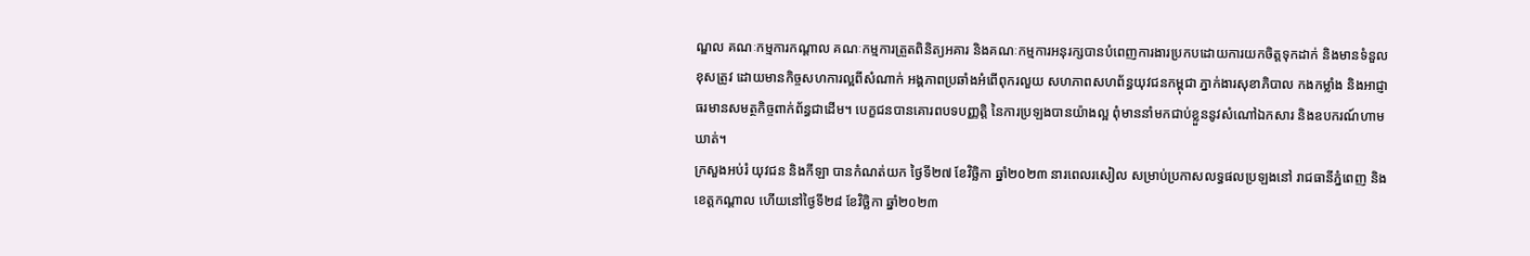ណ្ឌល គណៈកម្មការកណ្ដាល គណៈកម្មការត្រួតពិនិត្យអគារ និងគណៈកម្មការអនុរក្សបានបំពេញការងារប្រកបដោយការយកចិត្តទុកដាក់ និងមានទំនួលខុសត្រូវ ដោយមានកិច្ចសហការល្អពីសំណាក់ អង្គភាពប្រឆាំងអំពើពុករលួយ សហភាពសហព័ន្ធយុវជនកម្ពុជា ភ្នាក់ងារសុខាភិបាល កងកម្លាំង និងអាជ្ញាធរមានសមត្ថកិច្ចពាក់ព័ន្ធជាដើម។ បេក្ខជនបានគោរពបទបញ្ញត្តិ នៃការប្រឡងបានយ៉ាងល្អ ពុំមាននាំមកជាប់ខ្លួននូវសំណៅឯកសារ និងឧបករណ៍ហាមឃាត់។
ក្រសួងអប់រំ យុវជន និងកីឡា បានកំណត់យក ថ្ងៃទី២៧ ខែវិច្ឆិកា ឆ្នាំ២០២៣ នារពេលរសៀល សម្រាប់ប្រកាសលទ្ធផលប្រឡងនៅ រាជធានីភ្នំពេញ និងខេត្តកណ្តាល ហើយនៅថ្ងៃទី២៨ ខែវិច្ឆិកា ឆ្នាំ២០២៣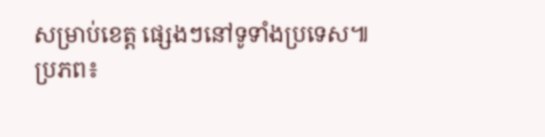សម្រាប់ខេត្ត ផ្សេងៗនៅទូទាំងប្រទេស៕
ប្រភព៖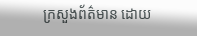ក្រសួងព័ត៌មាន ដោយ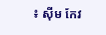៖ ស៊ីម កែវ